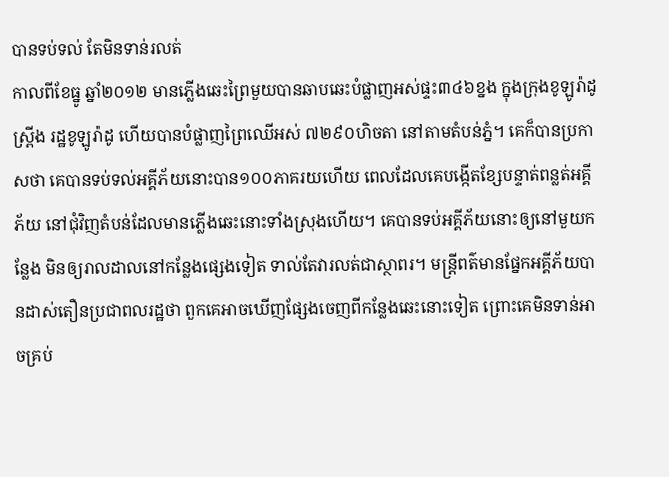បានទប់ទល់ តែមិនទាន់រលត់
កាលពីខែធ្នូ ឆ្នាំ២០១២ មានភ្លើងឆេះព្រៃមួយបានឆាបឆេះបំផ្លាញអស់ផ្ទះ៣៤៦ខ្នង ក្នុងក្រុងខូឡូរ៉ាដូ ស្រ្ពីង រដ្ឋខូឡូរ៉ាដូ ហើយបានបំផ្លាញព្រៃឈើអស់ ៧២៩០ហិចតា នៅតាមតំបន់ភ្នំ។ គេក៏បានប្រកាសថា គេបានទប់ទល់អគ្គីភ័យនោះបាន១០០ភាគរយហើយ ពេលដែលគេបង្កើតខ្សែបន្ទាត់ពន្លត់អគ្គីភ័យ នៅជុំវិញតំបន់ដែលមានភ្លើងឆេះនោះទាំងស្រុងហើយ។ គេបានទប់អគ្គីភ័យនោះឲ្យនៅមួយកន្លែង មិនឲ្យរាលដាលនៅកន្លែងផ្សេងទៀត ទាល់តែវារលត់ជាស្ថាពរ។ មន្ត្រីពត៌មានផ្នែកអគ្គីភ័យបានដាស់តឿនប្រជាពលរដ្ឋថា ពួកគេអាចឃើញផ្សែងចេញពីកន្លែងឆេះនោះទៀត ព្រោះគេមិនទាន់អាចគ្រប់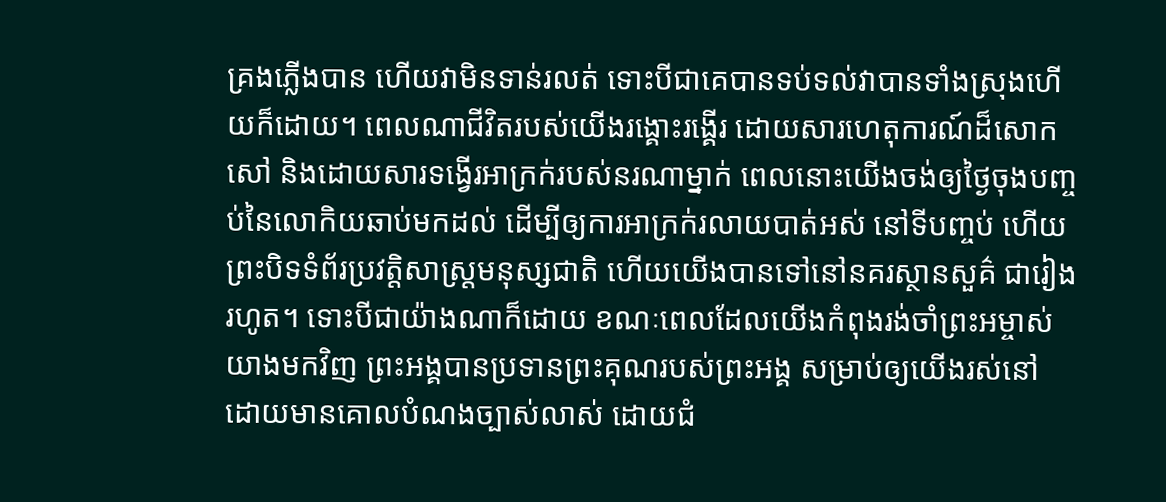គ្រងភ្លើងបាន ហើយវាមិនទាន់រលត់ ទោះបីជាគេបានទប់ទល់វាបានទាំងស្រុងហើយក៏ដោយ។ ពេលណាជីវិតរបស់យើងរង្គោះរង្គើរ ដោយសារហេតុការណ៍ដ៏សោកសៅ និងដោយសារទង្វើរអាក្រក់របស់នរណាម្នាក់ ពេលនោះយើងចង់ឲ្យថ្ងៃចុងបញ្ចប់នៃលោកិយឆាប់មកដល់ ដើម្បីឲ្យការអាក្រក់រលាយបាត់អស់ នៅទីបញ្ចប់ ហើយព្រះបិទទំព័រប្រវត្តិសាស្រ្តមនុស្សជាតិ ហើយយើងបានទៅនៅនគរស្ថានសួគ៌ ជារៀងរហូត។ ទោះបីជាយ៉ាងណាក៏ដោយ ខណៈពេលដែលយើងកំពុងរង់ចាំព្រះអម្ចាស់យាងមកវិញ ព្រះអង្គបានប្រទានព្រះគុណរបស់ព្រះអង្គ សម្រាប់ឲ្យយើងរស់នៅ ដោយមានគោលបំណងច្បាស់លាស់ ដោយជំ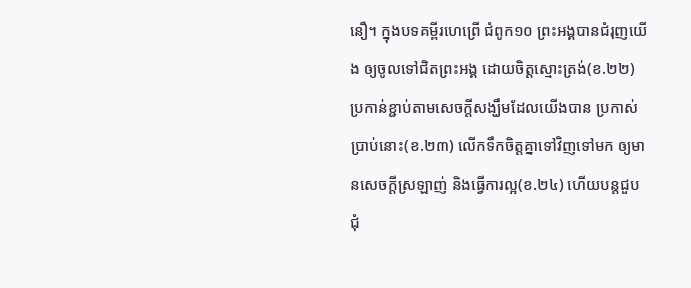នឿ។ ក្នុងបទគម្ពីរហេព្រើ ជំពូក១០ ព្រះអង្គបានជំរុញយើង ឲ្យចូលទៅជិតព្រះអង្គ ដោយចិត្តស្មោះត្រង់(ខ.២២) ប្រកាន់ខ្ជាប់តាមសេចក្តីសង្ឃឹមដែលយើងបាន ប្រកាស់ប្រាប់នោះ(ខ.២៣) លើកទឹកចិត្តគ្នាទៅវិញទៅមក ឲ្យមានសេចក្តីស្រឡាញ់ និងធ្វើការល្អ(ខ.២៤) ហើយបន្តជួបជុំ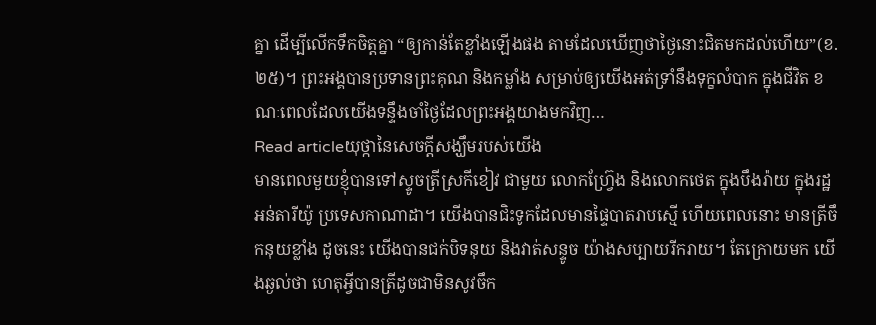គ្នា ដើម្បីលើកទឹកចិត្តគ្នា “ឲ្យកាន់តែខ្លាំងឡើងផង តាមដែលឃើញថាថ្ងៃនោះជិតមកដល់ហើយ”(ខ.២៥)។ ព្រះអង្គបានប្រទានព្រះគុណ និងកម្លាំង សម្រាប់ឲ្យយើងអត់ទ្រាំនឹងទុក្ខលំបាក ក្នុងជីវិត ខណៈពេលដែលយើងទន្ទឹងចាំថ្ងៃដែលព្រះអង្គយាងមកវិញ…
Read articleយុថ្កានៃសេចក្តីសង្ឃឹមរបស់យើង
មានពេលមួយខ្ញុំបានទៅស្ទូចត្រីស្រកីខៀវ ជាមួយ លោកហ្រ្វ៊ែង និងលោកថេត ក្នុងបឹងរ៉ាយ ក្នុងរដ្ឋអន់តារីយ៉ូ ប្រទេសកាណាដា។ យើងបានជិះទូកដែលមានផ្ទៃបាតរាបស្មើ ហើយពេលនោះ មានត្រីចឹកនុយខ្លាំង ដូចនេះ យើងបានជក់បិទនុយ និងវាត់សន្ទូច យ៉ាងសប្បាយរីករាយ។ តែក្រោយមក យើងឆ្ងល់ថា ហេតុអ្វីបានត្រីដូចជាមិនសូវចឹក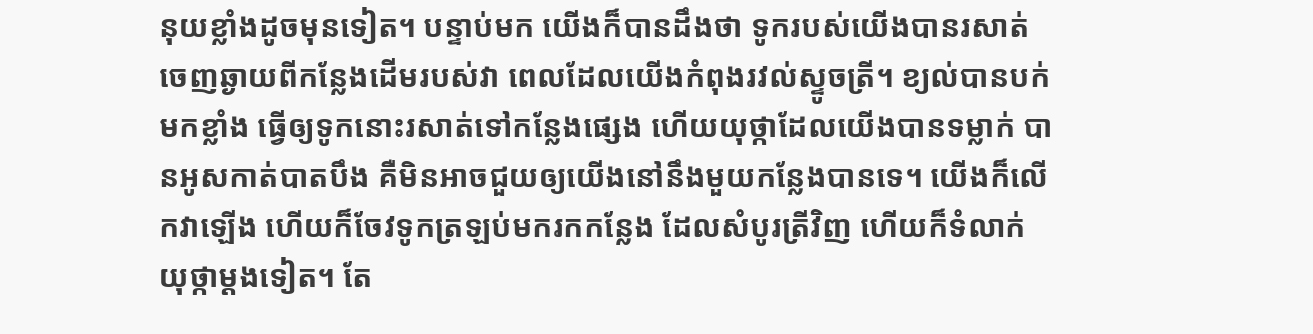នុយខ្លាំងដូចមុនទៀត។ បន្ទាប់មក យើងក៏បានដឹងថា ទូករបស់យើងបានរសាត់ចេញឆ្ងាយពីកន្លែងដើមរបស់វា ពេលដែលយើងកំពុងរវល់ស្ទូចត្រី។ ខ្យល់បានបក់មកខ្លាំង ធ្វើឲ្យទូកនោះរសាត់ទៅកន្លែងផ្សេង ហើយយុថ្កាដែលយើងបានទម្លាក់ បានអូសកាត់បាតបឹង គឺមិនអាចជួយឲ្យយើងនៅនឹងមួយកន្លែងបានទេ។ យើងក៏លើកវាឡើង ហើយក៏ចែវទូកត្រឡប់មករកកន្លែង ដែលសំបូរត្រីវិញ ហើយក៏ទំលាក់យុថ្កាម្តងទៀត។ តែ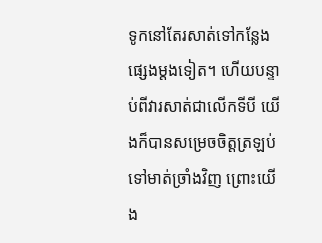ទូកនៅតែរសាត់ទៅកន្លែងផ្សេងម្តងទៀត។ ហើយបន្ទាប់ពីវារសាត់ជាលើកទីបី យើងក៏បានសម្រេចចិត្តត្រឡប់ទៅមាត់ច្រាំងវិញ ព្រោះយើង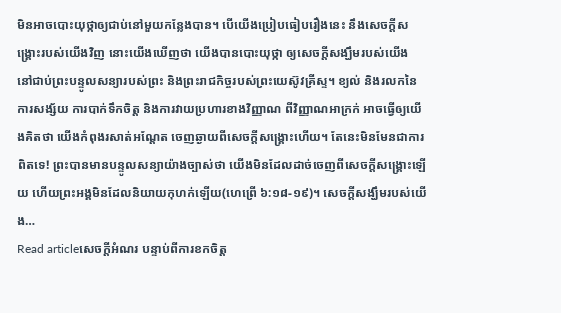មិនអាចបោះយុថ្កាឲ្យជាប់នៅមួយកន្លែងបាន។ បើយើងប្រៀបធៀបរឿងនេះ នឹងសេចក្តីសង្រ្គោះរបស់យើងវិញ នោះយើងឃើញថា យើងបានបោះយុថ្កា ឲ្យសេចក្តីសង្ឃឹមរបស់យើង នៅជាប់ព្រះបន្ទូលសន្យារបស់ព្រះ និងព្រះរាជកិច្ចរបស់ព្រះយេស៊ូវគ្រីស្ទ។ ខ្យល់ និងរលកនៃការសង្ស័យ ការបាក់ទឹកចិត្ត និងការវាយប្រហារខាងវិញ្ញាណ ពីវិញ្ញាណអាក្រក់ អាចធ្វើឲ្យយើងគិតថា យើងកំពុងរសាត់អណ្តែត ចេញឆ្ងាយពីសេចក្តីសង្រ្គោះហើយ។ តែនេះមិនមែនជាការពិតទេ! ព្រះបានមានបន្ទូលសន្យាយ៉ាងច្បាស់ថា យើងមិនដែលដាច់ចេញពីសេចក្តីសង្រ្គោះឡើយ ហើយព្រះអង្គមិនដែលនិយាយកុហក់ឡើយ(ហេព្រើ ៦:១៨-១៩)។ សេចក្តីសង្ឃឹមរបស់យើង…
Read articleសេចក្តីអំណរ បន្ទាប់ពីការខកចិត្ត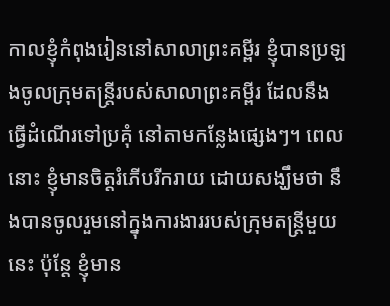កាលខ្ញុំកំពុងរៀននៅសាលាព្រះគម្ពីរ ខ្ញុំបានប្រឡងចូលក្រុមតន្រ្តីរបស់សាលាព្រះគម្ពីរ ដែលនឹងធ្វើដំណើរទៅប្រគុំ នៅតាមកន្លែងផ្សេងៗ។ ពេលនោះ ខ្ញុំមានចិត្តរំភើបរីករាយ ដោយសង្ឃឹមថា នឹងបានចូលរួមនៅក្នុងការងាររបស់ក្រុមតន្រ្តីមួយនេះ ប៉ុន្តែ ខ្ញុំមាន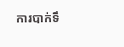ការបាក់ទឹ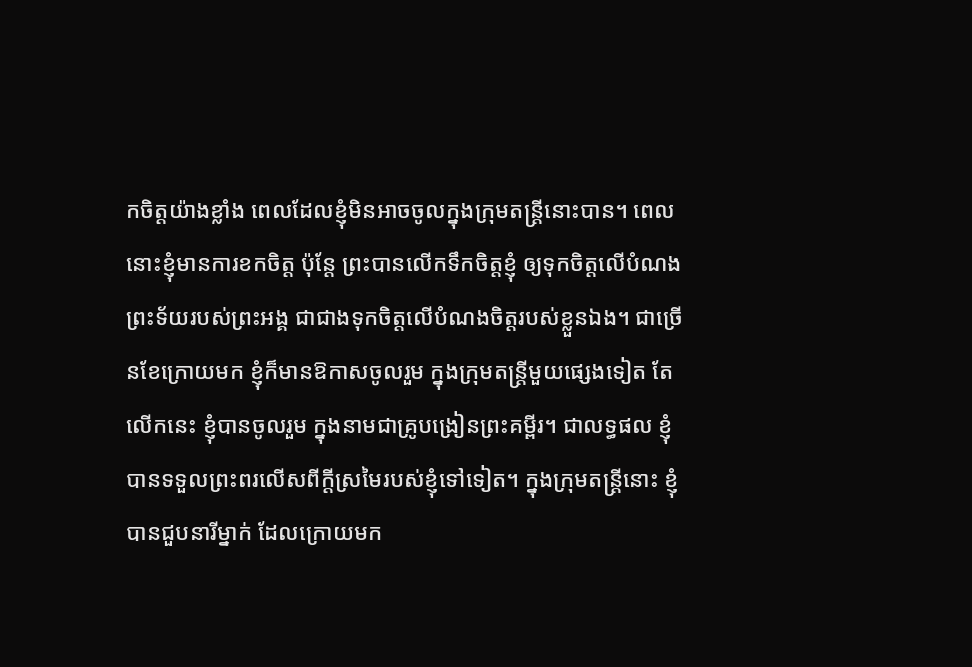កចិត្តយ៉ាងខ្លាំង ពេលដែលខ្ញុំមិនអាចចូលក្នុងក្រុមតន្ត្រីនោះបាន។ ពេលនោះខ្ញុំមានការខកចិត្ត ប៉ុន្តែ ព្រះបានលើកទឹកចិត្តខ្ញុំ ឲ្យទុកចិត្តលើបំណងព្រះទ័យរបស់ព្រះអង្គ ជាជាងទុកចិត្តលើបំណងចិត្តរបស់ខ្លួនឯង។ ជាច្រើនខែក្រោយមក ខ្ញុំក៏មានឱកាសចូលរួម ក្នុងក្រុមតន្រ្តីមួយផ្សេងទៀត តែលើកនេះ ខ្ញុំបានចូលរួម ក្នុងនាមជាគ្រូបង្រៀនព្រះគម្ពីរ។ ជាលទ្ធផល ខ្ញុំបានទទួលព្រះពរលើសពីក្តីស្រមៃរបស់ខ្ញុំទៅទៀត។ ក្នុងក្រុមតន្រ្តីនោះ ខ្ញុំបានជួបនារីម្នាក់ ដែលក្រោយមក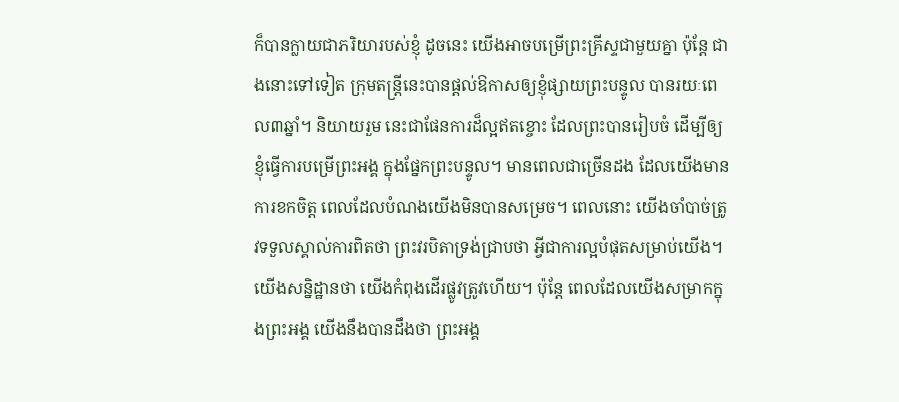ក៏បានក្លាយជាភរិយារបស់ខ្ញុំ ដូចនេះ យើងអាចបម្រើព្រះគ្រីស្ទជាមួយគ្នា ប៉ុន្តែ ជាងនោះទៅទៀត ក្រុមតន្រ្តីនេះបានផ្តល់ឱកាសឲ្យខ្ញុំផ្សាយព្រះបន្ទូល បានរយៈពេល៣ឆ្នាំ។ និយាយរួម នេះជាផែនការដ៏ល្អឥតខ្ចោះ ដែលព្រះបានរៀបចំ ដើម្បីឲ្យខ្ញុំធ្វើការបម្រើព្រះអង្គ ក្នុងផ្នែកព្រះបន្ទូល។ មានពេលជាច្រើនដង ដែលយើងមានការខកចិត្ត ពេលដែលបំណងយើងមិនបានសម្រេច។ ពេលនោះ យើងចាំបាច់ត្រូវទទួលស្គាល់ការពិតថា ព្រះវរបិតាទ្រង់ជ្រាបថា អ្វីជាការល្អបំផុតសម្រាប់យើង។ យើងសន្និដ្ឋានថា យើងកំពុងដើរផ្លូវត្រូវហើយ។ ប៉ុន្តែ ពេលដែលយើងសម្រាកក្នុងព្រះអង្គ យើងនឹងបានដឹងថា ព្រះអង្គ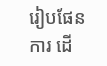រៀបផែនការ ដើ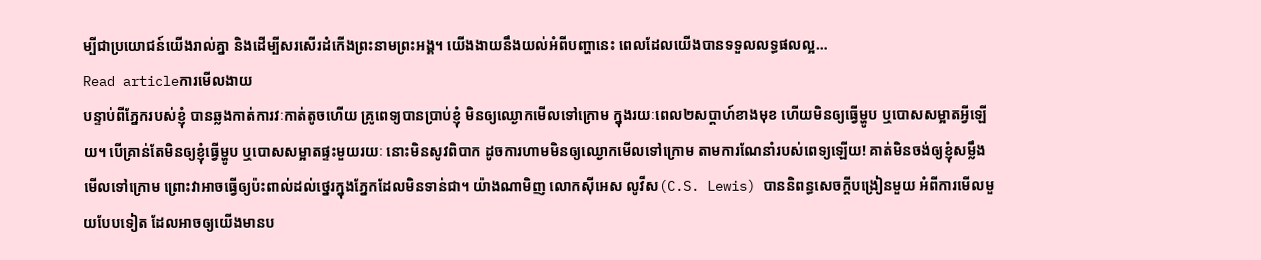ម្បីជាប្រយោជន៍យើងរាល់គ្នា និងដើម្បីសរសើរដំកើងព្រះនាមព្រះអង្គ។ យើងងាយនឹងយល់អំពីបញ្ហានេះ ពេលដែលយើងបានទទួលលទ្ធផលល្អ…
Read articleការមើលងាយ
បន្ទាប់ពីភ្នែករបស់ខ្ញុំ បានឆ្លងកាត់ការវៈកាត់តូចហើយ គ្រូពេទ្យបានប្រាប់ខ្ញុំ មិនឲ្យឈ្ងោកមើលទៅក្រោម ក្នុងរយៈពេល២សប្តាហ៍ខាងមុខ ហើយមិនឲ្យធ្វើម្ហូប ឬបោសសម្អាតអ្វីឡើយ។ បើគ្រាន់តែមិនឲ្យខ្ញុំធ្វើម្ហូប ឬបោសសម្អាតផ្ទះមួយរយៈ នោះមិនសូវពិបាក ដូចការហាមមិនឲ្យឈ្ងោកមើលទៅក្រោម តាមការណែនាំរបស់ពេទ្យឡើយ! គាត់មិនចង់ឲ្យខ្ញុំសម្លឹងមើលទៅក្រោម ព្រោះវាអាចធ្វើឲ្យប៉ះពាល់ដល់ថ្នេរក្នុងភ្នែកដែលមិនទាន់ជា។ យ៉ាងណាមិញ លោកស៊ីអេស លូវីស(C.S. Lewis) បាននិពន្ធសេចក្តីបង្រៀនមួយ អំពីការមើលមួយបែបទៀត ដែលអាចឲ្យយើងមានប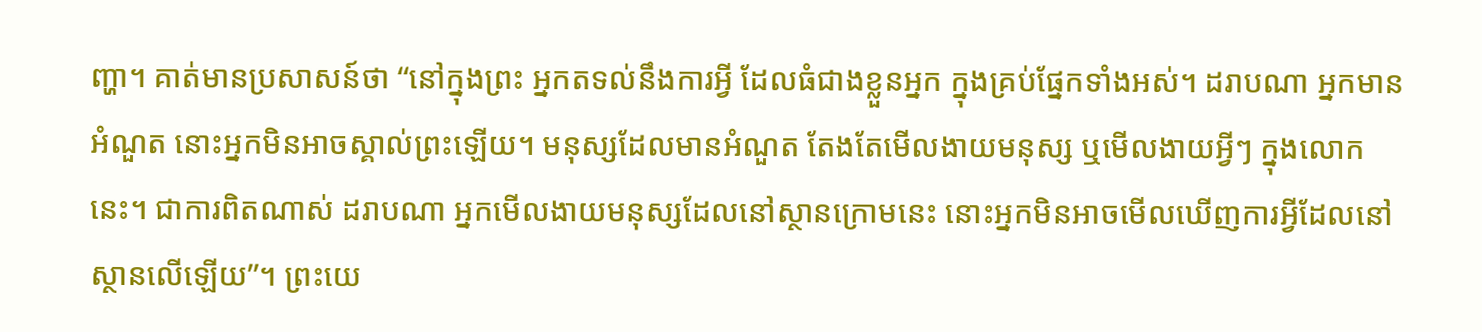ញ្ហា។ គាត់មានប្រសាសន៍ថា “នៅក្នុងព្រះ អ្នកតទល់នឹងការអ្វី ដែលធំជាងខ្លួនអ្នក ក្នុងគ្រប់ផ្នែកទាំងអស់។ ដរាបណា អ្នកមានអំណួត នោះអ្នកមិនអាចស្គាល់ព្រះឡើយ។ មនុស្សដែលមានអំណួត តែងតែមើលងាយមនុស្ស ឬមើលងាយអ្វីៗ ក្នុងលោកនេះ។ ជាការពិតណាស់ ដរាបណា អ្នកមើលងាយមនុស្សដែលនៅស្ថានក្រោមនេះ នោះអ្នកមិនអាចមើលឃើញការអ្វីដែលនៅស្ថានលើឡើយ”។ ព្រះយេ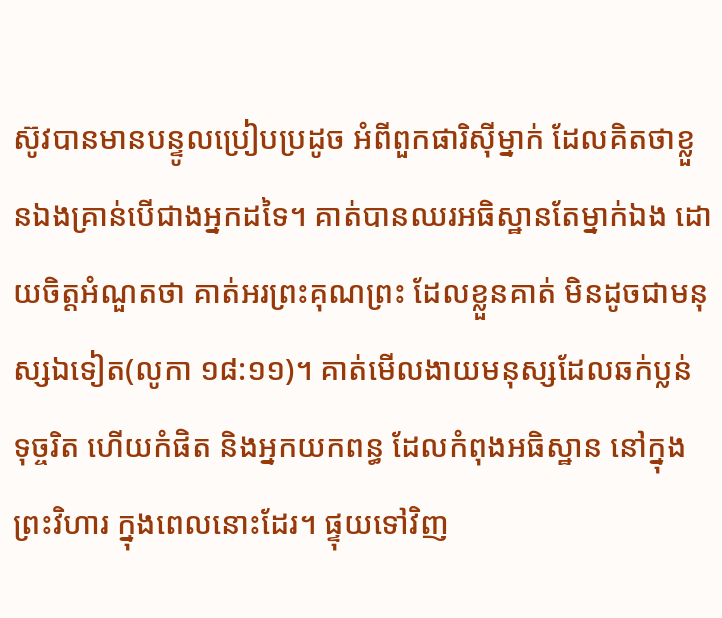ស៊ូវបានមានបន្ទូលប្រៀបប្រដូច អំពីពួកផារិស៊ីម្នាក់ ដែលគិតថាខ្លួនឯងគ្រាន់បើជាងអ្នកដទៃ។ គាត់បានឈរអធិស្ឋានតែម្នាក់ឯង ដោយចិត្តអំណួតថា គាត់អរព្រះគុណព្រះ ដែលខ្លួនគាត់ មិនដូចជាមនុស្សឯទៀត(លូកា ១៨:១១)។ គាត់មើលងាយមនុស្សដែលឆក់ប្លន់ ទុច្ចរិត ហើយកំផិត និងអ្នកយកពន្ធ ដែលកំពុងអធិស្ឋាន នៅក្នុងព្រះវិហារ ក្នុងពេលនោះដែរ។ ផ្ទុយទៅវិញ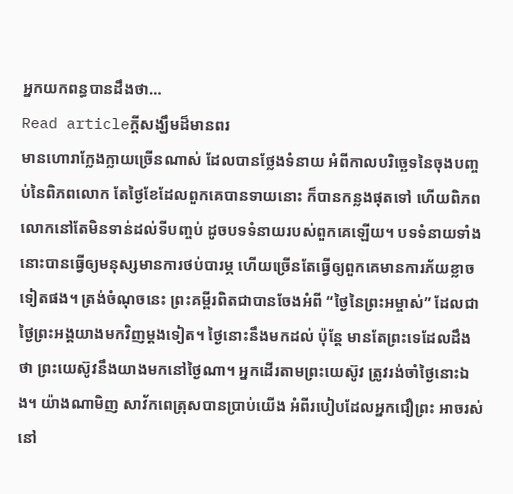អ្នកយកពន្ធបានដឹងថា…
Read articleក្តីសង្ឃឹមដ៏មានពរ
មានហោរាក្លែងក្លាយច្រើនណាស់ ដែលបានថ្លែងទំនាយ អំពីកាលបរិច្ឆេទនៃចុងបញ្ចប់នៃពិភពលោក តែថ្ងៃខែដែលពួកគេបានទាយនោះ ក៏បានកន្លងផុតទៅ ហើយពិភពលោកនៅតែមិនទាន់ដល់ទីបញ្ចប់ ដូចបទទំនាយរបស់ពួកគេឡើយ។ បទទំនាយទាំងនោះបានធ្វើឲ្យមនុស្សមានការថប់បារម្ភ ហើយច្រើនតែធ្វើឲ្យពួកគេមានការភ័យខ្លាចទៀតផង។ ត្រង់ចំណុចនេះ ព្រះគម្ពីរពិតជាបានចែងអំពី “ថ្ងៃនៃព្រះអម្ចាស់” ដែលជាថ្ងៃព្រះអង្គយាងមកវិញម្តងទៀត។ ថ្ងៃនោះនឹងមកដល់ ប៉ុន្តែ មានតែព្រះទេដែលដឹងថា ព្រះយេស៊ូវនឹងយាងមកនៅថ្ងៃណា។ អ្នកដើរតាមព្រះយេស៊ូវ ត្រូវរង់ចាំថ្ងៃនោះឯង។ យ៉ាងណាមិញ សាវ័កពេត្រុសបានប្រាប់យើង អំពីរបៀបដែលអ្នកជឿព្រះ អាចរស់នៅ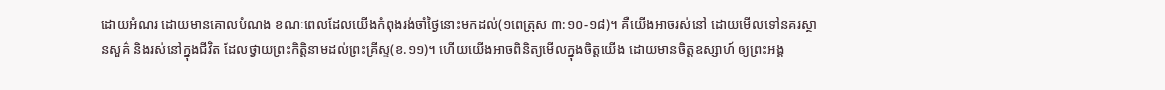ដោយអំណរ ដោយមានគោលបំណង ខណៈពេលដែលយើងកំពុងរង់ចាំថ្ងៃនោះមកដល់(១ពេត្រុស ៣:១០-១៨)។ គឺយើងអាចរស់នៅ ដោយមើលទៅនគរស្ថានសួគ៌ និងរស់នៅក្នុងជីវិត ដែលថ្វាយព្រះកិត្តិនាមដល់ព្រះគ្រីស្ទ(ខ.១១)។ ហើយយើងអាចពិនិត្យមើលក្នុងចិត្តយើង ដោយមានចិត្តឧស្សាហ៍ ឲ្យព្រះអង្គ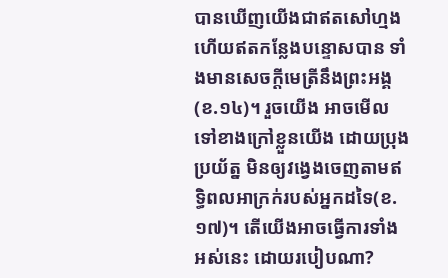បានឃើញយើងជាឥតសៅហ្មង ហើយឥតកន្លែងបន្ទោសបាន ទាំងមានសេចក្តីមេត្រីនឹងព្រះអង្គ(ខ.១៤)។ រួចយើង អាចមើលទៅខាងក្រៅខ្លួនយើង ដោយប្រុងប្រយ័ត្ន មិនឲ្យវង្វេងចេញតាមឥទ្ធិពលអាក្រក់របស់អ្នកដទៃ(ខ.១៧)។ តើយើងអាចធ្វើការទាំងអស់នេះ ដោយរបៀបណា?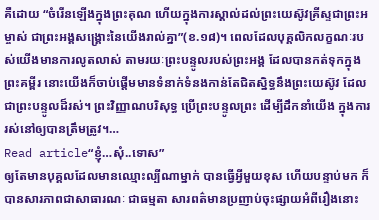គឺដោយ “ចំរើនឡើងក្នុងព្រះគុណ ហើយក្នុងការស្គាល់ដល់ព្រះយេស៊ូវគ្រីស្ទជាព្រះអម្ចាស់ ជាព្រះអង្គសង្គ្រោះនៃយើងរាល់គ្នា”(ខ.១៨)។ ពេលដែលបុគ្គលិកលក្ខណៈរបស់យើងមានការលូតលាស់ តាមរយៈព្រះបន្ទូលរបស់ព្រះអង្គ ដែលបានកត់ទុកក្នុងព្រះគម្ពីរ នោះយើងក៏ចាប់ផ្តើមមានទំនាក់ទំនងកាន់តែជិតស្និទ្ធនឹងព្រះយេស៊ូវ ដែលជាព្រះបន្ទូលដ៏រស់។ ព្រះវិញ្ញាណបរិសុទ្ធ ប្រើព្រះបន្ទូលព្រះ ដើម្បីដឹកនាំយើង ក្នុងការរស់នៅឲ្យបានត្រឹមត្រូវ។…
Read article“ខ្ញុំ…សុំ..ទោស”
ឲ្យតែមានបុគ្គលដែលមានឈ្មោះល្បីណាម្នាក់ បានធ្វើអ្វីមួយខុស ហើយបន្ទាប់មក ក៏បានសារភាពជាសាធារណៈ ជាធម្មតា សារពត៌មានប្រញាប់ចុះផ្សាយអំពីរឿងនោះ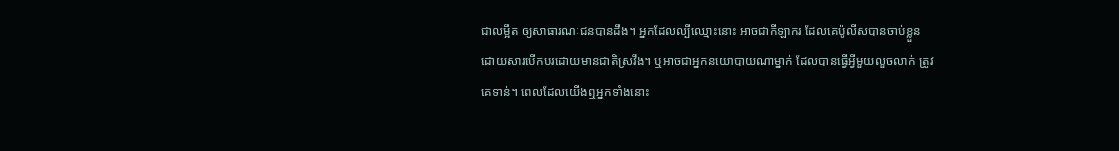ជាលម្អឹត ឲ្យសាធារណៈជនបានដឹង។ អ្នកដែលល្បីឈ្មោះនោះ អាចជាកីឡាករ ដែលគេប៉ូលីសបានចាប់ខ្លួន ដោយសារបើកបរដោយមានជាតិស្រវឹង។ ឬអាចជាអ្នកនយោបាយណាម្នាក់ ដែលបានធ្វើអ្វីមួយលួចលាក់ ត្រូវគេទាន់។ ពេលដែលយើងឮអ្នកទាំងនោះ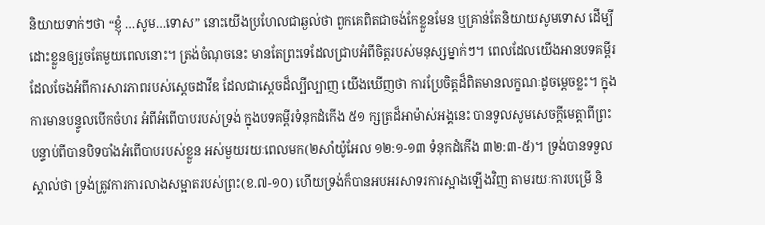និយាយទាក់ៗថា “ខ្ញុំ …សូម…ទោស” នោះយើងប្រហែលជាឆ្ងល់ថា ពួកគេពិតជាចង់កែខ្លួនមែន ឬគ្រាន់តែនិយាយសូមទោស ដើម្បីដោះខ្លួនឲ្យរួចតែមួយពេលនោះ។ ត្រង់ចំណុចនេះ មានតែព្រះទេដែលជ្រាបអំពីចិត្តរបស់មនុស្សម្នាក់ៗ។ ពេលដែលយើងអានបទគម្ពីរ ដែលចែងអំពីការសារភាពរបស់ស្តេចដាវីឌ ដែលជាស្តេចដ៏ល្បីល្បាញ យើងឃើញថា ការប្រែចិត្តដ៏ពិតមានលក្ខណៈដូចម្តេចខ្លះ។ ក្នុងការមានបន្ទូលបើកចំហរ អំពីអំពើបាបរបស់ទ្រង់ ក្នុងបទគម្ពីរទំនុកដំកើង ៥១ ក្សត្រដ៏អាម៉ាស់អង្គនេះ បានទូលសូមសេចក្តីមេត្តាពីព្រះ បន្ទាប់ពីបានបិទបាំងអំពើបាបរបស់ខ្លួន អស់មួយរយៈពេលមក(២សាំយ៉ូអែល ១២:១-១៣ ទំនុកដំកើង ៣២:៣-៥)។ ទ្រង់បានទទួលស្គាល់ថា ទ្រង់ត្រូវការការលាងសម្អាតរបស់ព្រះ(ខ.៧-១០) ហើយទ្រង់ក៏បានអបអរសាទរការស្អាងឡើងវិញ តាមរយៈការបម្រើ និ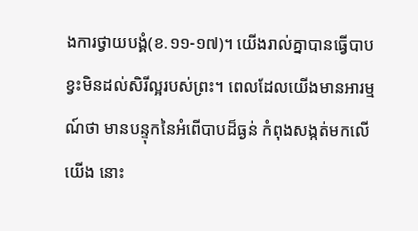ងការថ្វាយបង្គំ(ខ.១១-១៧)។ យើងរាល់គ្នាបានធ្វើបាប ខ្វះមិនដល់សិរីល្អរបស់ព្រះ។ ពេលដែលយើងមានអារម្មណ៍ថា មានបន្ទុកនៃអំពើបាបដ៏ធ្ងន់ កំពុងសង្កត់មកលើយើង នោះ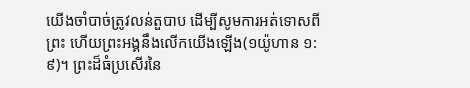យើងចាំបាច់ត្រូវលន់តួបាប ដើម្បីសូមការអត់ទោសពីព្រះ ហើយព្រះអង្គនឹងលើកយើងឡើង(១យ៉ូហាន ១:៩)។ ព្រះដ៏ធំប្រសើរនៃ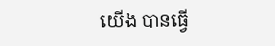យើង បានធ្វើ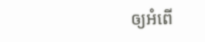ឲ្យអំពើ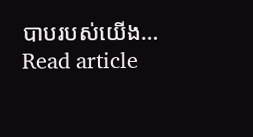បាបរបស់យើង…
Read article